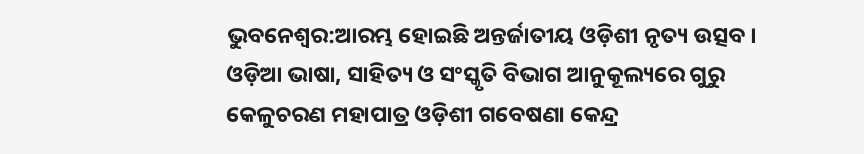ଭୁବନେଶ୍ବର:ଆରମ୍ଭ ହୋଇଛି ଅନ୍ତର୍ଜାତୀୟ ଓଡ଼ିଶୀ ନୃତ୍ୟ ଉତ୍ସବ । ଓଡ଼ିଆ ଭାଷା, ସାହିତ୍ୟ ଓ ସଂସ୍କୃତି ବିଭାଗ ଆନୁକୂଲ୍ୟରେ ଗୁରୁ କେଳୁଚରଣ ମହାପାତ୍ର ଓଡ଼ିଶୀ ଗବେଷଣା କେନ୍ଦ୍ର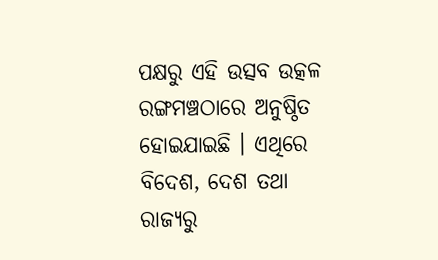ପକ୍ଷରୁ ଏହି ଉତ୍ସବ ଉତ୍କଳ ରଙ୍ଗମଞ୍ଚଠାରେ ଅନୁଷ୍ଠିତ ହୋଇଯାଇଛି । ଏଥିରେ ବିଦେଶ, ଦେଶ ତଥା ରାଜ୍ୟରୁ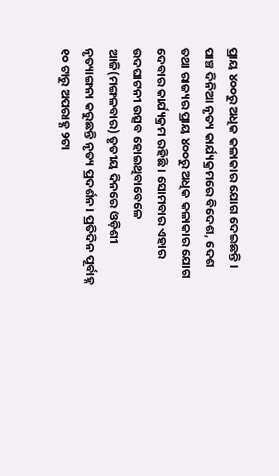ପ୍ରାୟ ୪୦୦ରୁ ଅଧିକ କଳାକାର ଯୋଗ ଦେଇଛନ୍ତି ।
ପାଞ୍ଚ ଦିନିଆ ନୃତ୍ୟ କାର୍ଯ୍ୟକ୍ରମରେ ବିଦେଶ, ଦେଶ ତଥା ରାଜ୍ୟର ପ୍ରାୟ ୪୦୦ରୁ ଅଧିକ କଳାକାର ଯୋଗ ଦେବାର କାର୍ଯ୍ୟକ୍ରମ ରହିଛି । ସୋମବାର ଏହାର ଉଦଘାଟନୀ ଉତ୍ସବ ହୋଇଥିବାବେଳେ ଆଜି(ମଙ୍ଗଳବାର) ତୃତୀୟ ଦିନରେ ଓଡ଼ିଶୀ ନୃତ୍ୟାଙ୍ଗନା କରୁଛନ୍ତି ନୃତ୍ୟ ପ୍ରଦର୍ଶନ। ପ୍ରତିଦିନ ପୂର୍ବାହ୍ନ ୧୦ ଟାରୁ ଅପରାହ୍ଣ ୨ଟା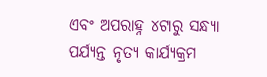ଏବଂ ଅପରାହ୍ନ ୪ଟାରୁ ସନ୍ଧ୍ୟା ପର୍ଯ୍ୟନ୍ତ ନୃତ୍ୟ କାର୍ଯ୍ୟକ୍ରମ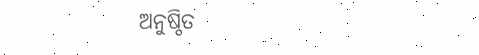ଅନୁଷ୍ଠିତ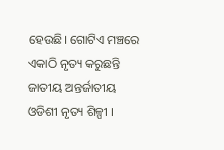ହେଉଛି। ଗୋଟିଏ ମଞ୍ଚରେ ଏକାଠି ନୃତ୍ୟ କରୁଛନ୍ତି ଜାତୀୟ ଅନ୍ତର୍ଜାତୀୟ ଓଡିଶୀ ନୃତ୍ୟ ଶିଳ୍ପୀ ।